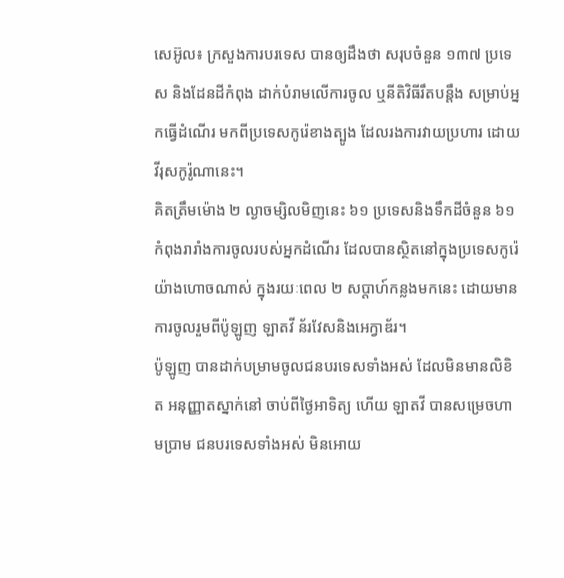សេអ៊ូល៖ ក្រសួងការបរទេស បានឲ្យដឹងថា សរុបចំនួន ១៣៧ ប្រទេស និងដែនដីកំពុង ដាក់បំរាមលើការចូល ឬនីតិវិធីរឹតបន្តឹង សម្រាប់អ្នកធ្វើដំណើរ មកពីប្រទេសកូរ៉េខាងត្បូង ដែលរងការវាយប្រហារ ដោយវីរុសកូរ៉ូណានេះ។
គិតត្រឹមម៉ោង ២ ល្ងាចម្សិលមិញនេះ ៦១ ប្រទេសនិងទឹកដីចំនួន ៦១ កំពុងរារាំងការចូលរបស់អ្នកដំណើរ ដែលបានស្ថិតនៅក្នុងប្រទេសកូរ៉េ យ៉ាងហោចណាស់ ក្នុងរយៈពេល ២ សប្តាហ៍កន្លងមកនេះ ដោយមានការចូលរួមពីប៉ូឡូញ ឡាតវី ន័រវែសនិងអេក្វាឌ័រ។
ប៉ូឡូញ បានដាក់បម្រាមចូលជនបរទេសទាំងអស់ ដែលមិនមានលិខិត អនុញ្ញាតស្នាក់នៅ ចាប់ពីថ្ងៃអាទិត្យ ហើយ ឡាតវី បានសម្រេចហាមប្រាម ជនបរទេសទាំងអស់ មិនអោយ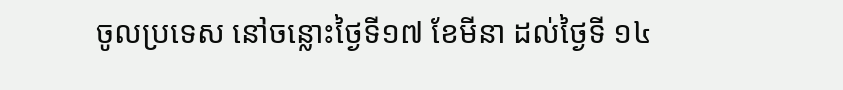ចូលប្រទេស នៅចន្លោះថ្ងៃទី១៧ ខែមីនា ដល់ថ្ងៃទី ១៤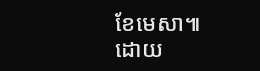ខែមេសា៕
ដោយ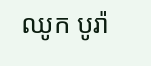ឈូក បូរ៉ា